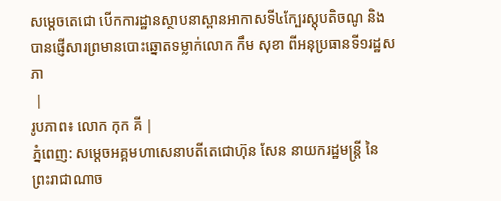សម្តេចតេជោ បើកការដ្ឋានស្ថាបនាស្ពានអាកាសទី៤ក្បែរស្តុបតិចណូ និងបានផ្ញើសារព្រមានបោះឆ្នោតទម្លាក់លោក កឹម សុខា ពីអនុប្រធានទី១រដ្ឋសភា
 |
រូបភាព៖ លោក កុក គី |
ភ្នំពេញ: សម្តេចអគ្គមហាសេនាបតីតេជោហ៊ុន សែន នាយករដ្ឋមន្រ្តី នៃព្រះរាជាណាច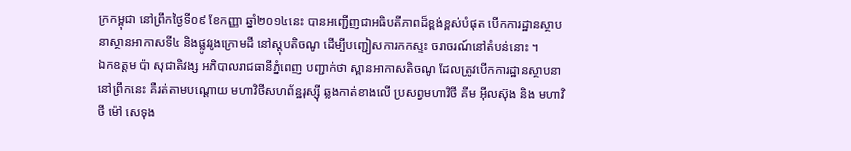ក្រកម្ពុជា នៅព្រឹកថ្ងៃទី០៩ ខែកញ្ញា ឆ្នាំ២០១៤នេះ បានអញ្ជើញជាអធិបតីភាពដ៏ខ្ពង់ខ្ពស់បំផុត បើកការដ្ឋានស្ថាបនាស្ថានអាកាសទី៤ និងផ្លូវរូងក្រោមដី នៅស្តុបតិចណូ ដើម្បីបញ្ជៀសការកកស្ទះ ចរាចរណ៍នៅតំបន់នោះ ។
ឯកឧត្តម ប៉ា សុជាតិវង្ស អភិបាលរាជធានីភ្នំពេញ បញ្ជាក់ថា ស្ពានអាកាសតិចណូ ដែលត្រូវបើកការដ្ឋានស្ថាបនានៅព្រឹកនេះ គឺរត់តាមបណ្តោយ មហាវិថីសហព័ន្ឋរុស្ស៊ី ឆ្លងកាត់ខាងលើ ប្រសព្វមហាវិថី គីម អ៊ីលស៊ុង និង មហាវិថី ម៉ៅ សេទុង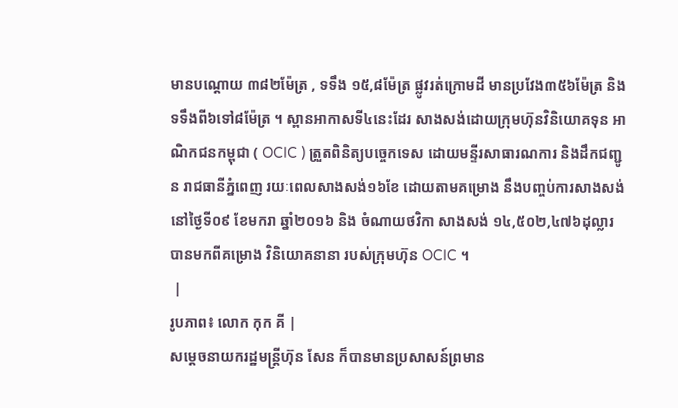មានបណ្តោយ ៣៨២ម៉ែត្រ , ទទឹង ១៥,៨ម៉ែត្រ ផ្លូវរត់ក្រោមដី មានប្រវែង៣៥៦ម៉ែត្រ និងទទឹងពី៦ទៅ៨ម៉ែត្រ ។ ស្ពានអាកាសទី៤នេះដែរ សាងសង់ដោយក្រុមហ៊ុនវិនិយោគទុន អាណិកជនកម្ពុជា ( OCIC ) ត្រួតពិនិត្យបច្ចេកទេស ដោយមន្ទីរសាធារណការ និងដឹកជញ្ជូន រាជធានីភ្នំពេញ រយៈពេលសាងសង់១៦ខែ ដោយតាមគម្រោង នឹងបញ្ចប់ការសាងសង់ នៅថ្ងៃទី០៩ ខែមករា ឆ្នាំ២០១៦ និង ចំណាយថវិកា សាងសង់ ១៤,៥០២,៤៧៦ដុល្លារ បានមកពីគម្រោង វិនិយោគនានា របស់ក្រុមហ៊ុន OCIC ។
 |
រូបភាព៖ លោក កុក គី |
សម្ដេចនាយករដ្ឋមន្ដ្រីហ៊ុន សែន ក៏បានមានប្រសាសន៍ព្រមាន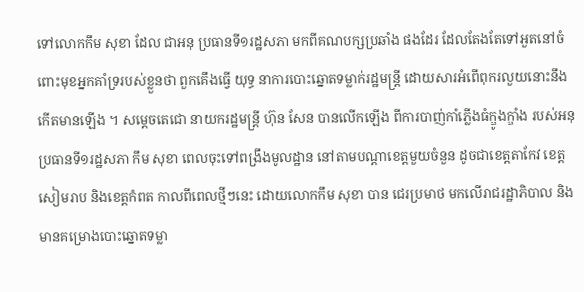ទៅលោកកឹម សុខា ដែល ជាអនុ ប្រធានទី១រដ្ឋសភា មកពីគណបក្សប្រឆាំង ផងដែរ ដែលតែងតែទៅអួតនៅចំពោះមុខអ្នកគាំទ្ររបស់ខ្លួនថា ពួកគេឹងធ្វើ យុទ្ធ នាការបោះឆ្នោតទម្លាក់រដ្ឋមន្ដ្រី ដោយសារអំពើពុករលួយនោះនឹងកើតមានឡើង ។ សម្ដេចតេជោ នាយករដ្ឋមន្ដ្រី ហ៊ុន សែន បានលើកឡើង ពីការបាញ់កាំភ្លើងធំក្ឌូងក្ឌាំង របស់អនុប្រធានទី១រដ្ឋសភា កឹម សុខា ពេលចុះទៅពង្រឹងមូលដ្ឋាន នៅតាមបណ្ដាខេត្ដមួយចំនួន ដូចជាខេត្ដតាកែវ ខេត្ដសៀមរាប និងខេត្ដកំពត កាលពីពេលថ្មីៗនេះ ដោយលោកកឹម សុខា បាន ជេរប្រមាថ មកលើរាជរដ្ឋាភិបាល និងមានគម្រោងបោះឆ្នោតទម្លា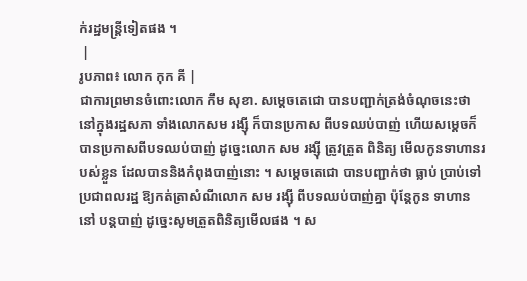ក់រដ្ឋមន្ដ្រីទៀតផង ។
 |
រូបភាព៖ លោក កុក គី |
ជាការព្រមានចំពោះលោក កឹម សុខា. សម្ដេចតេជោ បានបញ្ជាក់ត្រង់ចំណុចនេះថា នៅក្នុងរដ្ឋសភា ទាំងលោកសម រង្ស៊ី ក៏បានប្រកាស ពីបទឈប់បាញ់ ហើយសម្ដេចក៏បានប្រកាសពីបទឈប់បាញ់ ដូច្នេះលោក សម រង្ស៊ី ត្រូវត្រួត ពិនិត្យ មើលកូនទាហានរបស់ខ្លួន ដែលបាននិងកំពុងបាញ់នោះ ។ សម្ដេចតេជោ បានបញ្ជាក់ថា ធ្លាប់ ប្រាប់ទៅប្រជាពលរដ្ឋ ឱ្យកត់ត្រាសំណីលោក សម រង្ស៊ី ពីបទឈប់បាញ់គ្នា ប៉ុន្ដែកូន ទាហាន នៅ បន្ដបាញ់ ដូច្នេះសូមត្រួតពិនិត្យមើលផង ។ ស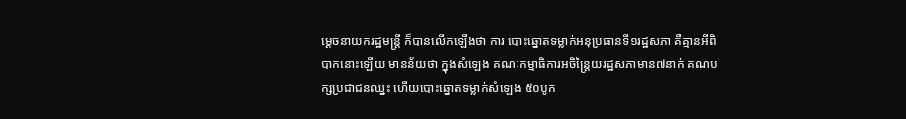ម្ដេចនាយករដ្ឋមន្ដ្រី ក៏បានលើកឡើងថា ការ បោះឆ្នោតទម្លាក់អនុប្រធានទី១រដ្ឋសភា គឺគ្មានអីពិបាកនោះឡើយ មានន័យថា ក្នុងសំឡេង គណៈកម្មាធិការអចិន្ដ្រៃយរដ្ឋសភាមាន៧នាក់ គណបក្សប្រជាជនឈ្នះ ហើយបោះឆ្នោតទម្លាក់សំឡេង ៥០បូក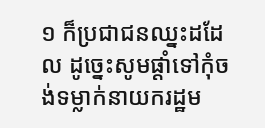១ ក៏ប្រជាជនឈ្នះដដែល ដូច្នេះសូមផ្ដាំទៅកុំចង់ទម្លាក់នាយករដ្ឋម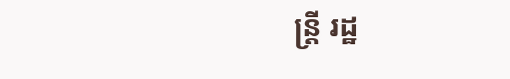ន្ដ្រី រដ្ឋ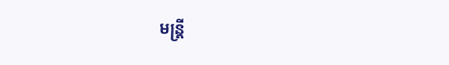មន្ដ្រី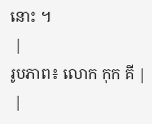នោះ ។
 |
រូបភាព៖ លោក កុក គី |
 |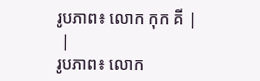រូបភាព៖ លោក កុក គី |
 |
រូបភាព៖ លោក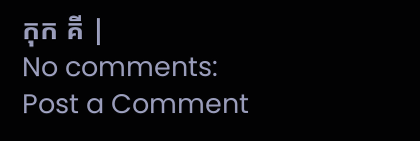កុក គី |
No comments:
Post a Comment